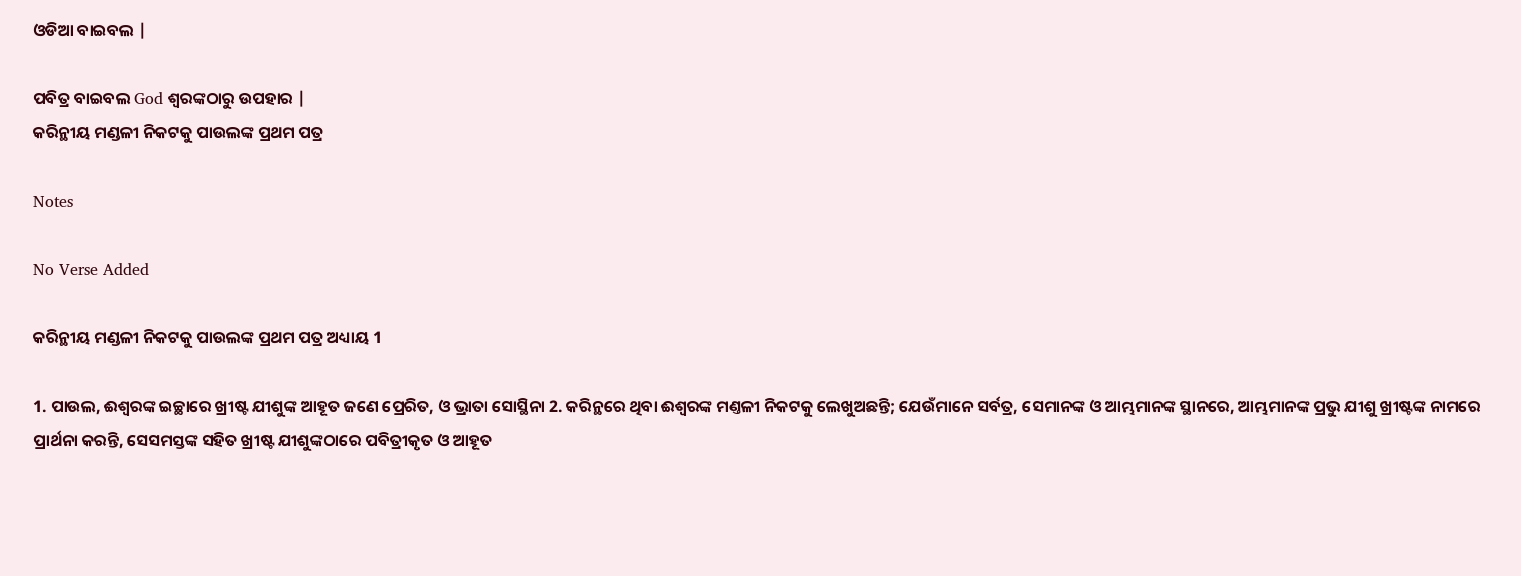ଓଡିଆ ବାଇବଲ |

ପବିତ୍ର ବାଇବଲ God ଶ୍ବରଙ୍କଠାରୁ ଉପହାର |
କରିନ୍ଥୀୟ ମଣ୍ଡଳୀ ନିକଟକୁ ପାଉଲଙ୍କ ପ୍ରଥମ ପତ୍ର

Notes

No Verse Added

କରିନ୍ଥୀୟ ମଣ୍ଡଳୀ ନିକଟକୁ ପାଉଲଙ୍କ ପ୍ରଥମ ପତ୍ର ଅଧ୍ୟାୟ 1

1. ପାଉଲ, ଈଶ୍ଵରଙ୍କ ଇଚ୍ଛାରେ ଖ୍ରୀଷ୍ଟ ଯୀଶୁଙ୍କ ଆହୂତ ଜଣେ ପ୍ରେରିତ, ଓ ଭ୍ରାତା ସୋସ୍ଥିନା 2. କରିନ୍ଥରେ ଥିବା ଈଶ୍ଵରଙ୍କ ମଣ୍ତଳୀ ନିକଟକୁ ଲେଖୁଅଛନ୍ତି; ଯେଉଁମାନେ ସର୍ବତ୍ର, ସେମାନଙ୍କ ଓ ଆମ୍ଭମାନଙ୍କ ସ୍ଥାନରେ, ଆମ୍ଭମାନଙ୍କ ପ୍ରଭୁ ଯୀଶୁ ଖ୍ରୀଷ୍ଟଙ୍କ ନାମରେ ପ୍ରାର୍ଥନା କରନ୍ତି, ସେସମସ୍ତଙ୍କ ସହିତ ଖ୍ରୀଷ୍ଟ ଯୀଶୁଙ୍କଠାରେ ପବିତ୍ରୀକୃତ ଓ ଆହୂତ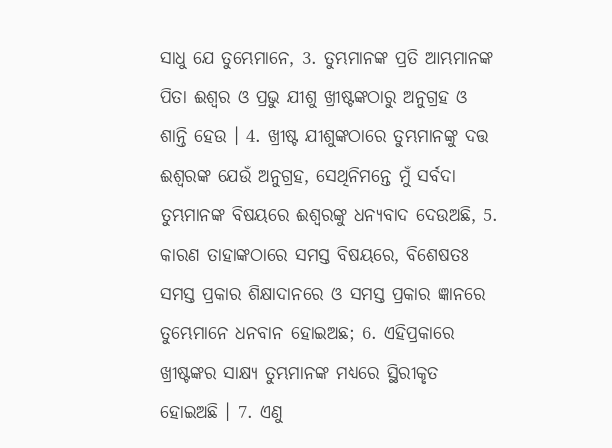ସାଧୁ ଯେ ତୁମ୍ଭେମାନେ, 3. ତୁମ୍ଭମାନଙ୍କ ପ୍ରତି ଆମ୍ଭମାନଙ୍କ ପିତା ଈଶ୍ଵର ଓ ପ୍ରଭୁ ଯୀଶୁ ଖ୍ରୀଷ୍ଟଙ୍କଠାରୁ ଅନୁଗ୍ରହ ଓ ଶାନ୍ତି ହେଉ । 4. ଖ୍ରୀଷ୍ଟ ଯୀଶୁଙ୍କଠାରେ ତୁମ୍ଭମାନଙ୍କୁ ଦତ୍ତ ଈଶ୍ଵରଙ୍କ ଯେଉଁ ଅନୁଗ୍ରହ, ସେଥିନିମନ୍ତେ ମୁଁ ସର୍ବଦା ତୁମ୍ଭମାନଙ୍କ ବିଷୟରେ ଈଶ୍ଵରଙ୍କୁ ଧନ୍ୟବାଦ ଦେଉଅଛି, 5. କାରଣ ତାହାଙ୍କଠାରେ ସମସ୍ତ ବିଷୟରେ, ବିଶେଷତଃ ସମସ୍ତ ପ୍ରକାର ଶିକ୍ଷାଦାନରେ ଓ ସମସ୍ତ ପ୍ରକାର ଜ୍ଞାନରେ ତୁମ୍ଭେମାନେ ଧନବାନ ହୋଇଅଛ; 6. ଏହିପ୍ରକାରେ ଖ୍ରୀଷ୍ଟଙ୍କର ସାକ୍ଷ୍ୟ ତୁମ୍ଭମାନଙ୍କ ମଧ୍ୟରେ ସ୍ଥିରୀକୃତ ହୋଇଅଛି । 7. ଏଣୁ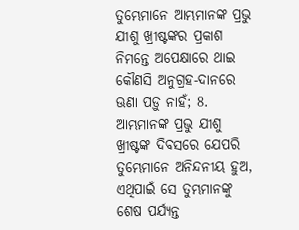ତୁମ୍ଭେମାନେ ଆମ୍ଭମାନଙ୍କ ପ୍ରଭୁ ଯୀଶୁ ଖ୍ରୀଷ୍ଟଙ୍କର ପ୍ରକାଶ ନିମନ୍ତେ ଅପେକ୍ଷାରେ ଥାଇ କୌଣସି ଅନୁଗ୍ରହ-ଦାନରେ ଊଣା ପଡ଼ୁ ନାହଁ; 8. ଆମ୍ଭମାନଙ୍କ ପ୍ରଭୁ ଯୀଶୁ ଖ୍ରୀଷ୍ଟଙ୍କ ଦିବସରେ ଯେପରି ତୁମ୍ଭେମାନେ ଅନିନ୍ଦନୀୟ ହୁଅ, ଏଥିପାଇଁ ସେ ତୁମ୍ଭମାନଙ୍କୁ ଶେଷ ପର୍ଯ୍ୟନ୍ତ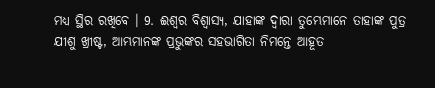ମଧ୍ୟ ସ୍ଥିର ରଖିବେ । 9. ଈଶ୍ଵର ବିଶ୍ଵାସ୍ୟ, ଯାହାଙ୍କ ଦ୍ଵାରା ତୁମ୍ଭେମାନେ ତାହାଙ୍କ ପୁତ୍ର ଯୀଶୁ ଖ୍ରୀଷ୍ଟ, ଆମ୍ଭମାନଙ୍କ ପ୍ରଭୁଙ୍କର ସହଭାଗିତା ନିମନ୍ତେ ଆହୂତ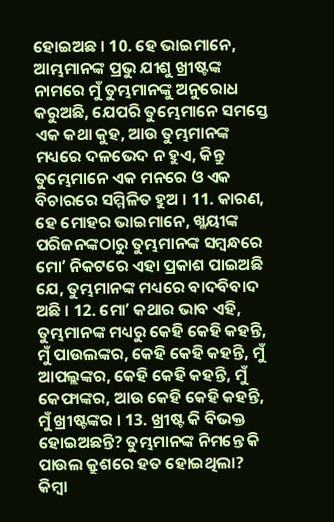ହୋଇଅଛ । 10. ହେ ଭାଇମାନେ, ଆମ୍ଭମାନଙ୍କ ପ୍ରଭୁ ଯୀଶୁ ଖ୍ରୀଷ୍ଟଙ୍କ ନାମରେ ମୁଁ ତୁମ୍ଭମାନଙ୍କୁ ଅନୁରୋଧ କରୁଅଛି, ଯେପରି ତୁମ୍ଭେମାନେ ସମସ୍ତେ ଏକ କଥା କୁହ, ଆଉ ତୁମ୍ଭମାନଙ୍କ ମଧ୍ୟରେ ଦଳଭେଦ ନ ହୁଏ, କିନ୍ତୁ ତୁମ୍ଭେମାନେ ଏକ ମନରେ ଓ ଏକ ବିଚାରରେ ସମ୍ମିଳିତ ହୁଅ । 11. କାରଣ, ହେ ମୋହର ଭାଇମାନେ, ଖ୍ଳୟୀଙ୍କ ପରିଜନଙ୍କଠାରୁ ତୁମ୍ଭମାନଙ୍କ ସମ୍ଵନ୍ଧରେ ମୋʼ ନିକଟରେ ଏହା ପ୍ରକାଶ ପାଇଅଛି ଯେ, ତୁମ୍ଭମାନଙ୍କ ମଧ୍ୟରେ ବାଦବିବାଦ ଅଛି । 12. ମୋʼ କଥାର ଭାବ ଏହି, ତୁମ୍ଭମାନଙ୍କ ମଧ୍ୟରୁ କେହି କେହି କହନ୍ତି, ମୁଁ ପାଉଲଙ୍କର, କେହି କେହି କହନ୍ତି, ମୁଁ ଆପଲ୍ଲଙ୍କର, କେହି କେହି କହନ୍ତି, ମୁଁ କେଫାଙ୍କର, ଆଉ କେହି କେହି କହନ୍ତି, ମୁଁ ଖ୍ରୀଷ୍ଟଙ୍କର । 13. ଖ୍ରୀଷ୍ଟ କି ବିଭକ୍ତ ହୋଇଅଛନ୍ତି? ତୁମ୍ଭମାନଙ୍କ ନିମନ୍ତେ କି ପାଉଲ କ୍ରୁଶରେ ହତ ହୋଇଥିଲା? କିମ୍ଵା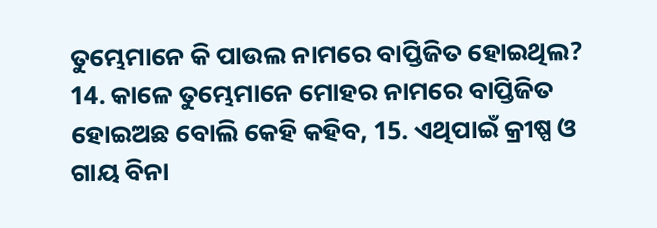ତୁମ୍ଭେମାନେ କି ପାଉଲ ନାମରେ ବାପ୍ତିଜିତ ହୋଇଥିଲ? 14. କାଳେ ତୁମ୍ଭେମାନେ ମୋହର ନାମରେ ବାପ୍ତିଜିତ ହୋଇଅଛ ବୋଲି କେହି କହିବ, 15. ଏଥିପାଇଁ କ୍ରୀଷ୍ପ ଓ ଗାୟ ବିନା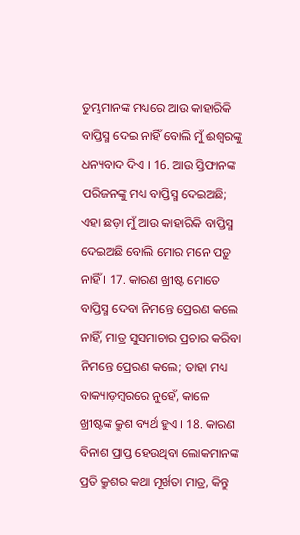ତୁମ୍ଭମାନଙ୍କ ମଧ୍ୟରେ ଆଉ କାହାରିକି ବାପ୍ତିସ୍ମ ଦେଇ ନାହିଁ ବୋଲି ମୁଁ ଈଶ୍ଵରଙ୍କୁ ଧନ୍ୟବାଦ ଦିଏ । 16. ଆଉ ସ୍ତିଫାନଙ୍କ ପରିଜନଙ୍କୁ ମଧ୍ୟ ବାପ୍ତିସ୍ମ ଦେଇଅଛି; ଏହା ଛଡ଼ା ମୁଁ ଆଉ କାହାରିକି ବାପ୍ତିସ୍ମ ଦେଇଅଛି ବୋଲି ମୋର ମନେ ପଡ଼ୁ ନାହିଁ । 17. କାରଣ ଖ୍ରୀଷ୍ଟ ମୋତେ ବାପ୍ତିସ୍ମ ଦେବା ନିମନ୍ତେ ପ୍ରେରଣ କଲେ ନାହିଁ, ମାତ୍ର ସୁସମାଚାର ପ୍ରଚାର କରିବା ନିମନ୍ତେ ପ୍ରେରଣ କଲେ; ତାହା ମଧ୍ୟ ବାକ୍ୟାଡ଼ମ୍ଵରରେ ନୁହେଁ, କାଳେ ଖ୍ରୀଷ୍ଟଙ୍କ କ୍ରୁଶ ବ୍ୟର୍ଥ ହୁଏ । 18. କାରଣ ବିନାଶ ପ୍ରାପ୍ତ ହେଉଥିବା ଲୋକମାନଙ୍କ ପ୍ରତି କ୍ରୁଶର କଥା ମୂର୍ଖତା ମାତ୍ର, କିନ୍ତୁ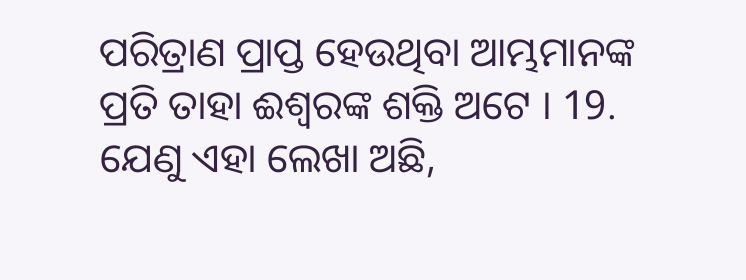ପରିତ୍ରାଣ ପ୍ରାପ୍ତ ହେଉଥିବା ଆମ୍ଭମାନଙ୍କ ପ୍ରତି ତାହା ଈଶ୍ଵରଙ୍କ ଶକ୍ତି ଅଟେ । 19. ଯେଣୁ ଏହା ଲେଖା ଅଛି,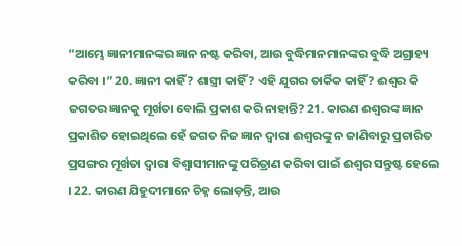“ଆମ୍ଭେ ଜ୍ଞାନୀମାନଙ୍କର ଜ୍ଞାନ ନଷ୍ଟ କରିବା, ଆଉ ବୁଦ୍ଧିମାନମାନଙ୍କର ବୁଦ୍ଧି ଅଗ୍ରାହ୍ୟ କରିବା ।” 20. ଜ୍ଞାନୀ କାହିଁ? ଶାସ୍ତ୍ରୀ କାହିଁ? ଏହି ଯୁଗର ତାର୍କିକ କାହିଁ? ଈଶ୍ଵର କି ଜଗତର ଜ୍ଞାନକୁ ମୂର୍ଖତା ବୋଲି ପ୍ରକାଶ କରି ନାହାନ୍ତି? 21. କାରଣ ଈଶ୍ଵରଙ୍କ ଜ୍ଞାନ ପ୍ରକାଶିତ ହୋଇଥିଲେ ହେଁ ଜଗତ ନିଜ ଜ୍ଞାନ ଦ୍ଵାରା ଈଶ୍ଵରଙ୍କୁ ନ ଜାଣିବାରୁ ପ୍ରଚାରିତ ପ୍ରସଙ୍ଗର ମୂର୍ଖତା ଦ୍ଵାରା ବିଶ୍ଵାସୀମାନଙ୍କୁ ପରିତ୍ରାଣ କରିବା ପାଇଁ ଈଶ୍ଵର ସନ୍ତୁଷ୍ଟ ହେଲେ । 22. କାରଣ ଯିହୁଦୀମାନେ ଚିହ୍ନ ଲୋଡ଼ନ୍ତି, ଆଉ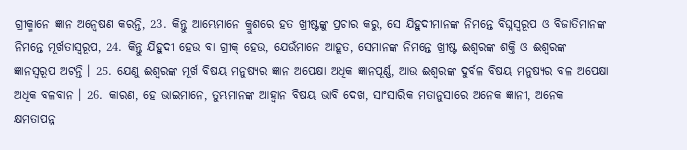ଗ୍ରୀକ୍ମାନେ ଜ୍ଞାନ ଅନ୍ଵେଷଣ କରନ୍ତି, 23. କିନ୍ତୁ ଆମ୍ଭେମାନେ କ୍ରୁଶରେ ହତ ଖ୍ରୀଷ୍ଟଙ୍କୁ ପ୍ରଚାର କରୁ, ସେ ଯିହୁଦୀମାନଙ୍କ ନିମନ୍ତେ ବିଘ୍ନସ୍ଵରୂପ ଓ ବିଜାତିମାନଙ୍କ ନିମନ୍ତେ ମୂର୍ଖତାସ୍ଵରୂପ, 24. କିନ୍ତୁ ଯିହୁଦୀ ହେଉ ବା ଗ୍ରୀକ୍ ହେଉ, ଯେଉଁମାନେ ଆହୂତ, ସେମାନଙ୍କ ନିମନ୍ତେ ଖ୍ରୀଷ୍ଟ ଈଶ୍ଵରଙ୍କ ଶକ୍ତି ଓ ଈଶ୍ଵରଙ୍କ ଜ୍ଞାନସ୍ଵରୂପ ଅଟନ୍ତି । 25. ଯେଣୁ ଈଶ୍ଵରଙ୍କ ମୂର୍ଖ ବିଷୟ ମନୁଷ୍ୟର ଜ୍ଞାନ ଅପେକ୍ଷା ଅଧିକ ଜ୍ଞାନପୂର୍ଣ୍ଣ, ଆଉ ଈଶ୍ଵରଙ୍କ ଦୁର୍ବଳ ବିଷୟ ମନୁଷ୍ୟର ବଳ ଅପେକ୍ଷା ଅଧିକ ବଳବାନ । 26. କାରଣ, ହେ ଭାଇମାନେ, ତୁମ୍ଭମାନଙ୍କ ଆହ୍ଵାନ ବିଷୟ ଭାବି ଦେଖ, ସାଂସାରିକ ମତାନୁସାରେ ଅନେକ ଜ୍ଞାନୀ, ଅନେକ କ୍ଷମତାପନ୍ନ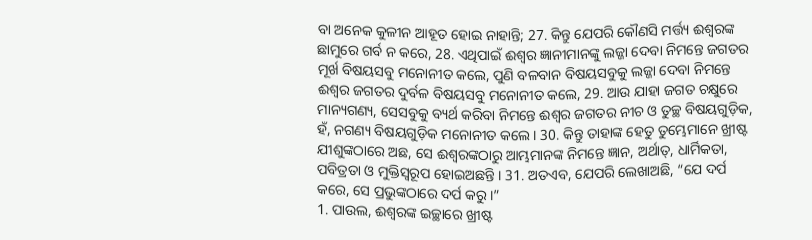ବା ଅନେକ କୁଳୀନ ଆହୂତ ହୋଇ ନାହାନ୍ତି; 27. କିନ୍ତୁ ଯେପରି କୌଣସି ମର୍ତ୍ତ୍ୟ ଈଶ୍ଵରଙ୍କ ଛାମୁରେ ଗର୍ବ ନ କରେ, 28. ଏଥିପାଇଁ ଈଶ୍ଵର ଜ୍ଞାନୀମାନଙ୍କୁ ଲଜ୍ଜା ଦେବା ନିମନ୍ତେ ଜଗତର ମୂର୍ଖ ବିଷୟସବୁ ମନୋନୀତ କଲେ, ପୁଣି ବଳବାନ ବିଷୟସବୁକୁ ଲଜ୍ଜା ଦେବା ନିମନ୍ତେ ଈଶ୍ଵର ଜଗତର ଦୁର୍ବଳ ବିଷୟସବୁ ମନୋନୀତ କଲେ, 29. ଆଉ ଯାହା ଜଗତ ଚକ୍ଷୁରେ ମାନ୍ୟଗଣ୍ୟ, ସେସବୁକୁ ବ୍ୟର୍ଥ କରିବା ନିମନ୍ତେ ଈଶ୍ଵର ଜଗତର ନୀଚ ଓ ତୁଚ୍ଛ ବିଷୟଗୁଡ଼ିକ, ହଁ, ନଗଣ୍ୟ ବିଷୟଗୁଡ଼ିକ ମନୋନୀତ କଲେ । 30. କିନ୍ତୁ ତାହାଙ୍କ ହେତୁ ତୁମ୍ଭେମାନେ ଖ୍ରୀଷ୍ଟ ଯୀଶୁଙ୍କଠାରେ ଅଛ, ସେ ଈଶ୍ଵରଙ୍କଠାରୁ ଆମ୍ଭମାନଙ୍କ ନିମନ୍ତେ ଜ୍ଞାନ, ଅର୍ଥାତ୍, ଧାର୍ମିକତା, ପବିତ୍ରତା ଓ ମୁକ୍ତିସ୍ଵରୂପ ହୋଇଅଛନ୍ତି । 31. ଅତଏବ, ଯେପରି ଲେଖାଅଛି, “ଯେ ଦର୍ପ କରେ, ସେ ପ୍ରଭୁଙ୍କଠାରେ ଦର୍ପ କରୁ ।”
1. ପାଉଲ, ଈଶ୍ଵରଙ୍କ ଇଚ୍ଛାରେ ଖ୍ରୀଷ୍ଟ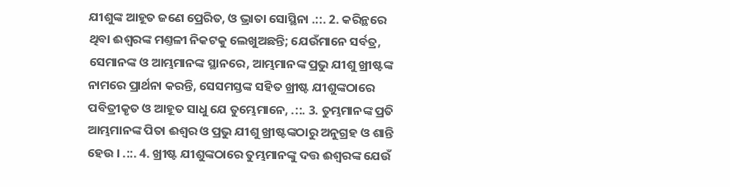ଯୀଶୁଙ୍କ ଆହୂତ ଜଣେ ପ୍ରେରିତ, ଓ ଭ୍ରାତା ସୋସ୍ଥିନା .::. 2. କରିନ୍ଥରେ ଥିବା ଈଶ୍ଵରଙ୍କ ମଣ୍ତଳୀ ନିକଟକୁ ଲେଖୁଅଛନ୍ତି; ଯେଉଁମାନେ ସର୍ବତ୍ର, ସେମାନଙ୍କ ଓ ଆମ୍ଭମାନଙ୍କ ସ୍ଥାନରେ, ଆମ୍ଭମାନଙ୍କ ପ୍ରଭୁ ଯୀଶୁ ଖ୍ରୀଷ୍ଟଙ୍କ ନାମରେ ପ୍ରାର୍ଥନା କରନ୍ତି, ସେସମସ୍ତଙ୍କ ସହିତ ଖ୍ରୀଷ୍ଟ ଯୀଶୁଙ୍କଠାରେ ପବିତ୍ରୀକୃତ ଓ ଆହୂତ ସାଧୁ ଯେ ତୁମ୍ଭେମାନେ, .::. 3. ତୁମ୍ଭମାନଙ୍କ ପ୍ରତି ଆମ୍ଭମାନଙ୍କ ପିତା ଈଶ୍ଵର ଓ ପ୍ରଭୁ ଯୀଶୁ ଖ୍ରୀଷ୍ଟଙ୍କଠାରୁ ଅନୁଗ୍ରହ ଓ ଶାନ୍ତି ହେଉ । .::. 4. ଖ୍ରୀଷ୍ଟ ଯୀଶୁଙ୍କଠାରେ ତୁମ୍ଭମାନଙ୍କୁ ଦତ୍ତ ଈଶ୍ଵରଙ୍କ ଯେଉଁ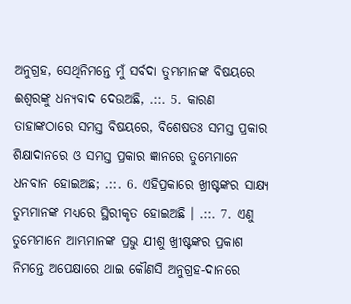ଅନୁଗ୍ରହ, ସେଥିନିମନ୍ତେ ମୁଁ ସର୍ବଦା ତୁମ୍ଭମାନଙ୍କ ବିଷୟରେ ଈଶ୍ଵରଙ୍କୁ ଧନ୍ୟବାଦ ଦେଉଅଛି, .::. 5. କାରଣ ତାହାଙ୍କଠାରେ ସମସ୍ତ ବିଷୟରେ, ବିଶେଷତଃ ସମସ୍ତ ପ୍ରକାର ଶିକ୍ଷାଦାନରେ ଓ ସମସ୍ତ ପ୍ରକାର ଜ୍ଞାନରେ ତୁମ୍ଭେମାନେ ଧନବାନ ହୋଇଅଛ; .::. 6. ଏହିପ୍ରକାରେ ଖ୍ରୀଷ୍ଟଙ୍କର ସାକ୍ଷ୍ୟ ତୁମ୍ଭମାନଙ୍କ ମଧ୍ୟରେ ସ୍ଥିରୀକୃତ ହୋଇଅଛି । .::. 7. ଏଣୁ ତୁମ୍ଭେମାନେ ଆମ୍ଭମାନଙ୍କ ପ୍ରଭୁ ଯୀଶୁ ଖ୍ରୀଷ୍ଟଙ୍କର ପ୍ରକାଶ ନିମନ୍ତେ ଅପେକ୍ଷାରେ ଥାଇ କୌଣସି ଅନୁଗ୍ରହ-ଦାନରେ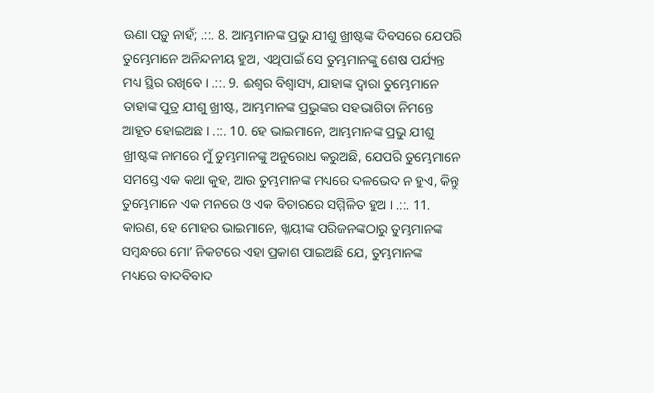ଊଣା ପଡ଼ୁ ନାହଁ; .::. 8. ଆମ୍ଭମାନଙ୍କ ପ୍ରଭୁ ଯୀଶୁ ଖ୍ରୀଷ୍ଟଙ୍କ ଦିବସରେ ଯେପରି ତୁମ୍ଭେମାନେ ଅନିନ୍ଦନୀୟ ହୁଅ, ଏଥିପାଇଁ ସେ ତୁମ୍ଭମାନଙ୍କୁ ଶେଷ ପର୍ଯ୍ୟନ୍ତ ମଧ୍ୟ ସ୍ଥିର ରଖିବେ । .::. 9. ଈଶ୍ଵର ବିଶ୍ଵାସ୍ୟ, ଯାହାଙ୍କ ଦ୍ଵାରା ତୁମ୍ଭେମାନେ ତାହାଙ୍କ ପୁତ୍ର ଯୀଶୁ ଖ୍ରୀଷ୍ଟ, ଆମ୍ଭମାନଙ୍କ ପ୍ରଭୁଙ୍କର ସହଭାଗିତା ନିମନ୍ତେ ଆହୂତ ହୋଇଅଛ । .::. 10. ହେ ଭାଇମାନେ, ଆମ୍ଭମାନଙ୍କ ପ୍ରଭୁ ଯୀଶୁ ଖ୍ରୀଷ୍ଟଙ୍କ ନାମରେ ମୁଁ ତୁମ୍ଭମାନଙ୍କୁ ଅନୁରୋଧ କରୁଅଛି, ଯେପରି ତୁମ୍ଭେମାନେ ସମସ୍ତେ ଏକ କଥା କୁହ, ଆଉ ତୁମ୍ଭମାନଙ୍କ ମଧ୍ୟରେ ଦଳଭେଦ ନ ହୁଏ, କିନ୍ତୁ ତୁମ୍ଭେମାନେ ଏକ ମନରେ ଓ ଏକ ବିଚାରରେ ସମ୍ମିଳିତ ହୁଅ । .::. 11. କାରଣ, ହେ ମୋହର ଭାଇମାନେ, ଖ୍ଳୟୀଙ୍କ ପରିଜନଙ୍କଠାରୁ ତୁମ୍ଭମାନଙ୍କ ସମ୍ଵନ୍ଧରେ ମୋʼ ନିକଟରେ ଏହା ପ୍ରକାଶ ପାଇଅଛି ଯେ, ତୁମ୍ଭମାନଙ୍କ ମଧ୍ୟରେ ବାଦବିବାଦ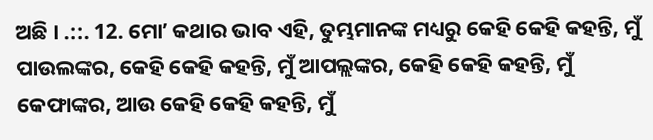ଅଛି । .::. 12. ମୋʼ କଥାର ଭାବ ଏହି, ତୁମ୍ଭମାନଙ୍କ ମଧ୍ୟରୁ କେହି କେହି କହନ୍ତି, ମୁଁ ପାଉଲଙ୍କର, କେହି କେହି କହନ୍ତି, ମୁଁ ଆପଲ୍ଲଙ୍କର, କେହି କେହି କହନ୍ତି, ମୁଁ କେଫାଙ୍କର, ଆଉ କେହି କେହି କହନ୍ତି, ମୁଁ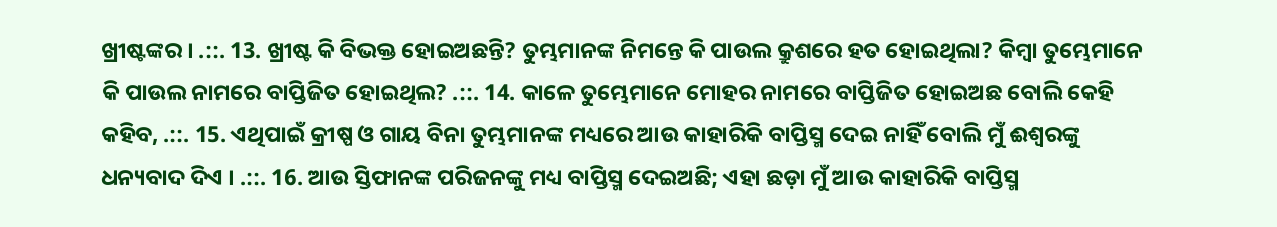ଖ୍ରୀଷ୍ଟଙ୍କର । .::. 13. ଖ୍ରୀଷ୍ଟ କି ବିଭକ୍ତ ହୋଇଅଛନ୍ତି? ତୁମ୍ଭମାନଙ୍କ ନିମନ୍ତେ କି ପାଉଲ କ୍ରୁଶରେ ହତ ହୋଇଥିଲା? କିମ୍ଵା ତୁମ୍ଭେମାନେ କି ପାଉଲ ନାମରେ ବାପ୍ତିଜିତ ହୋଇଥିଲ? .::. 14. କାଳେ ତୁମ୍ଭେମାନେ ମୋହର ନାମରେ ବାପ୍ତିଜିତ ହୋଇଅଛ ବୋଲି କେହି କହିବ, .::. 15. ଏଥିପାଇଁ କ୍ରୀଷ୍ପ ଓ ଗାୟ ବିନା ତୁମ୍ଭମାନଙ୍କ ମଧ୍ୟରେ ଆଉ କାହାରିକି ବାପ୍ତିସ୍ମ ଦେଇ ନାହିଁ ବୋଲି ମୁଁ ଈଶ୍ଵରଙ୍କୁ ଧନ୍ୟବାଦ ଦିଏ । .::. 16. ଆଉ ସ୍ତିଫାନଙ୍କ ପରିଜନଙ୍କୁ ମଧ୍ୟ ବାପ୍ତିସ୍ମ ଦେଇଅଛି; ଏହା ଛଡ଼ା ମୁଁ ଆଉ କାହାରିକି ବାପ୍ତିସ୍ମ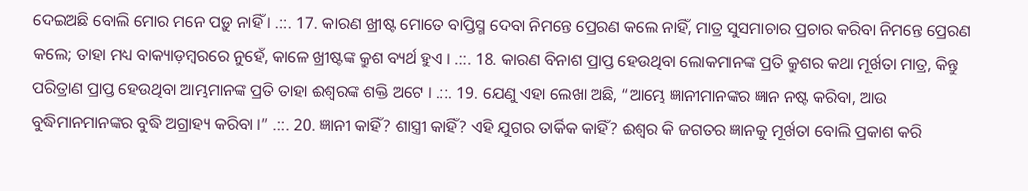ଦେଇଅଛି ବୋଲି ମୋର ମନେ ପଡ଼ୁ ନାହିଁ । .::. 17. କାରଣ ଖ୍ରୀଷ୍ଟ ମୋତେ ବାପ୍ତିସ୍ମ ଦେବା ନିମନ୍ତେ ପ୍ରେରଣ କଲେ ନାହିଁ, ମାତ୍ର ସୁସମାଚାର ପ୍ରଚାର କରିବା ନିମନ୍ତେ ପ୍ରେରଣ କଲେ; ତାହା ମଧ୍ୟ ବାକ୍ୟାଡ଼ମ୍ଵରରେ ନୁହେଁ, କାଳେ ଖ୍ରୀଷ୍ଟଙ୍କ କ୍ରୁଶ ବ୍ୟର୍ଥ ହୁଏ । .::. 18. କାରଣ ବିନାଶ ପ୍ରାପ୍ତ ହେଉଥିବା ଲୋକମାନଙ୍କ ପ୍ରତି କ୍ରୁଶର କଥା ମୂର୍ଖତା ମାତ୍ର, କିନ୍ତୁ ପରିତ୍ରାଣ ପ୍ରାପ୍ତ ହେଉଥିବା ଆମ୍ଭମାନଙ୍କ ପ୍ରତି ତାହା ଈଶ୍ଵରଙ୍କ ଶକ୍ତି ଅଟେ । .::. 19. ଯେଣୁ ଏହା ଲେଖା ଅଛି, “ଆମ୍ଭେ ଜ୍ଞାନୀମାନଙ୍କର ଜ୍ଞାନ ନଷ୍ଟ କରିବା, ଆଉ ବୁଦ୍ଧିମାନମାନଙ୍କର ବୁଦ୍ଧି ଅଗ୍ରାହ୍ୟ କରିବା ।” .::. 20. ଜ୍ଞାନୀ କାହିଁ? ଶାସ୍ତ୍ରୀ କାହିଁ? ଏହି ଯୁଗର ତାର୍କିକ କାହିଁ? ଈଶ୍ଵର କି ଜଗତର ଜ୍ଞାନକୁ ମୂର୍ଖତା ବୋଲି ପ୍ରକାଶ କରି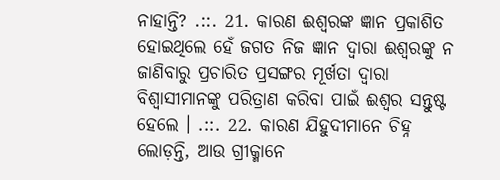ନାହାନ୍ତି? .::. 21. କାରଣ ଈଶ୍ଵରଙ୍କ ଜ୍ଞାନ ପ୍ରକାଶିତ ହୋଇଥିଲେ ହେଁ ଜଗତ ନିଜ ଜ୍ଞାନ ଦ୍ଵାରା ଈଶ୍ଵରଙ୍କୁ ନ ଜାଣିବାରୁ ପ୍ରଚାରିତ ପ୍ରସଙ୍ଗର ମୂର୍ଖତା ଦ୍ଵାରା ବିଶ୍ଵାସୀମାନଙ୍କୁ ପରିତ୍ରାଣ କରିବା ପାଇଁ ଈଶ୍ଵର ସନ୍ତୁଷ୍ଟ ହେଲେ । .::. 22. କାରଣ ଯିହୁଦୀମାନେ ଚିହ୍ନ ଲୋଡ଼ନ୍ତି, ଆଉ ଗ୍ରୀକ୍ମାନେ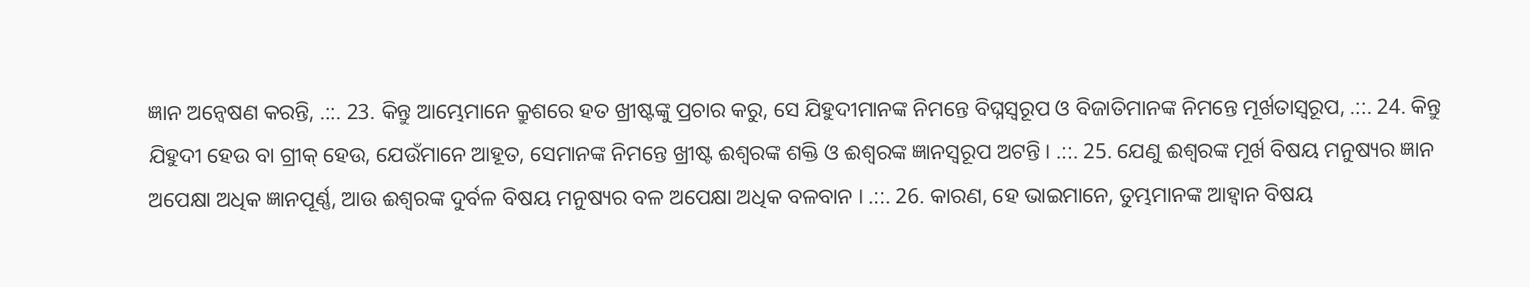ଜ୍ଞାନ ଅନ୍ଵେଷଣ କରନ୍ତି, .::. 23. କିନ୍ତୁ ଆମ୍ଭେମାନେ କ୍ରୁଶରେ ହତ ଖ୍ରୀଷ୍ଟଙ୍କୁ ପ୍ରଚାର କରୁ, ସେ ଯିହୁଦୀମାନଙ୍କ ନିମନ୍ତେ ବିଘ୍ନସ୍ଵରୂପ ଓ ବିଜାତିମାନଙ୍କ ନିମନ୍ତେ ମୂର୍ଖତାସ୍ଵରୂପ, .::. 24. କିନ୍ତୁ ଯିହୁଦୀ ହେଉ ବା ଗ୍ରୀକ୍ ହେଉ, ଯେଉଁମାନେ ଆହୂତ, ସେମାନଙ୍କ ନିମନ୍ତେ ଖ୍ରୀଷ୍ଟ ଈଶ୍ଵରଙ୍କ ଶକ୍ତି ଓ ଈଶ୍ଵରଙ୍କ ଜ୍ଞାନସ୍ଵରୂପ ଅଟନ୍ତି । .::. 25. ଯେଣୁ ଈଶ୍ଵରଙ୍କ ମୂର୍ଖ ବିଷୟ ମନୁଷ୍ୟର ଜ୍ଞାନ ଅପେକ୍ଷା ଅଧିକ ଜ୍ଞାନପୂର୍ଣ୍ଣ, ଆଉ ଈଶ୍ଵରଙ୍କ ଦୁର୍ବଳ ବିଷୟ ମନୁଷ୍ୟର ବଳ ଅପେକ୍ଷା ଅଧିକ ବଳବାନ । .::. 26. କାରଣ, ହେ ଭାଇମାନେ, ତୁମ୍ଭମାନଙ୍କ ଆହ୍ଵାନ ବିଷୟ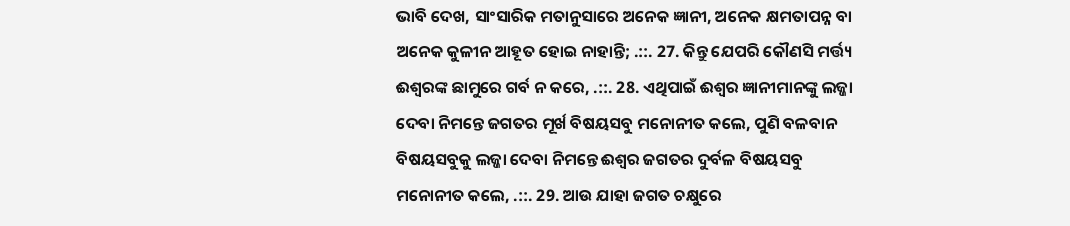ଭାବି ଦେଖ, ସାଂସାରିକ ମତାନୁସାରେ ଅନେକ ଜ୍ଞାନୀ, ଅନେକ କ୍ଷମତାପନ୍ନ ବା ଅନେକ କୁଳୀନ ଆହୂତ ହୋଇ ନାହାନ୍ତି; .::. 27. କିନ୍ତୁ ଯେପରି କୌଣସି ମର୍ତ୍ତ୍ୟ ଈଶ୍ଵରଙ୍କ ଛାମୁରେ ଗର୍ବ ନ କରେ, .::. 28. ଏଥିପାଇଁ ଈଶ୍ଵର ଜ୍ଞାନୀମାନଙ୍କୁ ଲଜ୍ଜା ଦେବା ନିମନ୍ତେ ଜଗତର ମୂର୍ଖ ବିଷୟସବୁ ମନୋନୀତ କଲେ, ପୁଣି ବଳବାନ ବିଷୟସବୁକୁ ଲଜ୍ଜା ଦେବା ନିମନ୍ତେ ଈଶ୍ଵର ଜଗତର ଦୁର୍ବଳ ବିଷୟସବୁ ମନୋନୀତ କଲେ, .::. 29. ଆଉ ଯାହା ଜଗତ ଚକ୍ଷୁରେ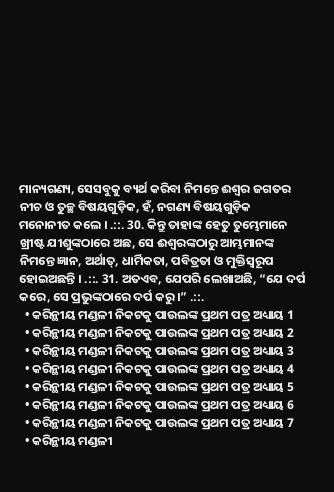ମାନ୍ୟଗଣ୍ୟ, ସେସବୁକୁ ବ୍ୟର୍ଥ କରିବା ନିମନ୍ତେ ଈଶ୍ଵର ଜଗତର ନୀଚ ଓ ତୁଚ୍ଛ ବିଷୟଗୁଡ଼ିକ, ହଁ, ନଗଣ୍ୟ ବିଷୟଗୁଡ଼ିକ ମନୋନୀତ କଲେ । .::. 30. କିନ୍ତୁ ତାହାଙ୍କ ହେତୁ ତୁମ୍ଭେମାନେ ଖ୍ରୀଷ୍ଟ ଯୀଶୁଙ୍କଠାରେ ଅଛ, ସେ ଈଶ୍ଵରଙ୍କଠାରୁ ଆମ୍ଭମାନଙ୍କ ନିମନ୍ତେ ଜ୍ଞାନ, ଅର୍ଥାତ୍, ଧାର୍ମିକତା, ପବିତ୍ରତା ଓ ମୁକ୍ତିସ୍ଵରୂପ ହୋଇଅଛନ୍ତି । .::. 31. ଅତଏବ, ଯେପରି ଲେଖାଅଛି, “ଯେ ଦର୍ପ କରେ, ସେ ପ୍ରଭୁଙ୍କଠାରେ ଦର୍ପ କରୁ ।” .::.
  • କରିନ୍ଥୀୟ ମଣ୍ଡଳୀ ନିକଟକୁ ପାଉଲଙ୍କ ପ୍ରଥମ ପତ୍ର ଅଧ୍ୟାୟ 1
  • କରିନ୍ଥୀୟ ମଣ୍ଡଳୀ ନିକଟକୁ ପାଉଲଙ୍କ ପ୍ରଥମ ପତ୍ର ଅଧ୍ୟାୟ 2
  • କରିନ୍ଥୀୟ ମଣ୍ଡଳୀ ନିକଟକୁ ପାଉଲଙ୍କ ପ୍ରଥମ ପତ୍ର ଅଧ୍ୟାୟ 3
  • କରିନ୍ଥୀୟ ମଣ୍ଡଳୀ ନିକଟକୁ ପାଉଲଙ୍କ ପ୍ରଥମ ପତ୍ର ଅଧ୍ୟାୟ 4
  • କରିନ୍ଥୀୟ ମଣ୍ଡଳୀ ନିକଟକୁ ପାଉଲଙ୍କ ପ୍ରଥମ ପତ୍ର ଅଧ୍ୟାୟ 5
  • କରିନ୍ଥୀୟ ମଣ୍ଡଳୀ ନିକଟକୁ ପାଉଲଙ୍କ ପ୍ରଥମ ପତ୍ର ଅଧ୍ୟାୟ 6
  • କରିନ୍ଥୀୟ ମଣ୍ଡଳୀ ନିକଟକୁ ପାଉଲଙ୍କ ପ୍ରଥମ ପତ୍ର ଅଧ୍ୟାୟ 7
  • କରିନ୍ଥୀୟ ମଣ୍ଡଳୀ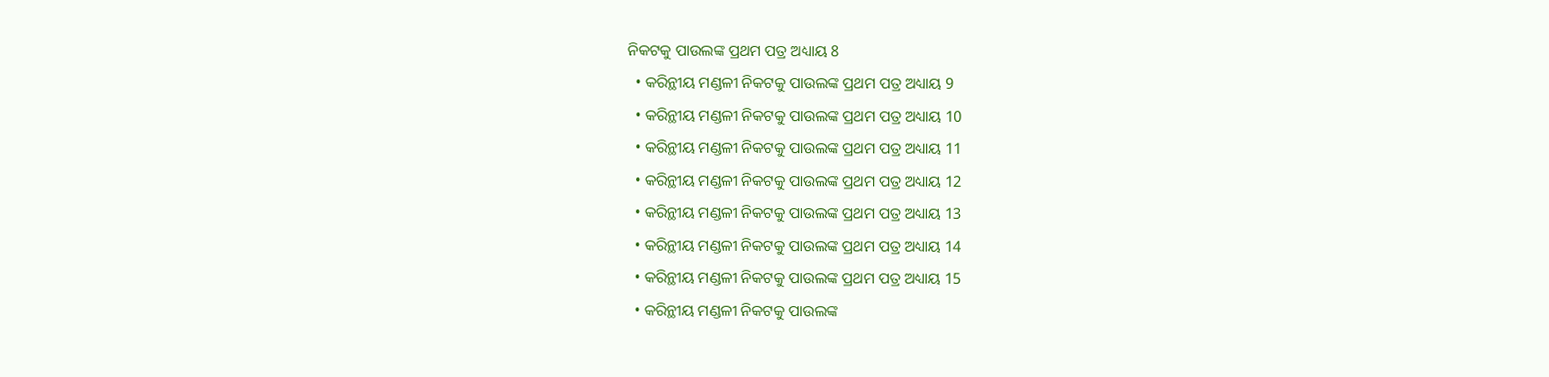ନିକଟକୁ ପାଉଲଙ୍କ ପ୍ରଥମ ପତ୍ର ଅଧ୍ୟାୟ 8
  • କରିନ୍ଥୀୟ ମଣ୍ଡଳୀ ନିକଟକୁ ପାଉଲଙ୍କ ପ୍ରଥମ ପତ୍ର ଅଧ୍ୟାୟ 9
  • କରିନ୍ଥୀୟ ମଣ୍ଡଳୀ ନିକଟକୁ ପାଉଲଙ୍କ ପ୍ରଥମ ପତ୍ର ଅଧ୍ୟାୟ 10
  • କରିନ୍ଥୀୟ ମଣ୍ଡଳୀ ନିକଟକୁ ପାଉଲଙ୍କ ପ୍ରଥମ ପତ୍ର ଅଧ୍ୟାୟ 11
  • କରିନ୍ଥୀୟ ମଣ୍ଡଳୀ ନିକଟକୁ ପାଉଲଙ୍କ ପ୍ରଥମ ପତ୍ର ଅଧ୍ୟାୟ 12
  • କରିନ୍ଥୀୟ ମଣ୍ଡଳୀ ନିକଟକୁ ପାଉଲଙ୍କ ପ୍ରଥମ ପତ୍ର ଅଧ୍ୟାୟ 13
  • କରିନ୍ଥୀୟ ମଣ୍ଡଳୀ ନିକଟକୁ ପାଉଲଙ୍କ ପ୍ରଥମ ପତ୍ର ଅଧ୍ୟାୟ 14
  • କରିନ୍ଥୀୟ ମଣ୍ଡଳୀ ନିକଟକୁ ପାଉଲଙ୍କ ପ୍ରଥମ ପତ୍ର ଅଧ୍ୟାୟ 15
  • କରିନ୍ଥୀୟ ମଣ୍ଡଳୀ ନିକଟକୁ ପାଉଲଙ୍କ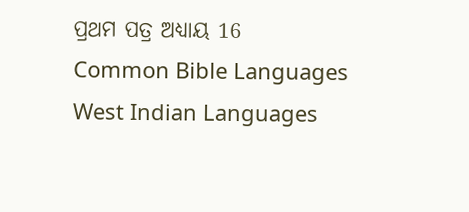ପ୍ରଥମ ପତ୍ର ଅଧ୍ୟାୟ 16
Common Bible Languages
West Indian Languages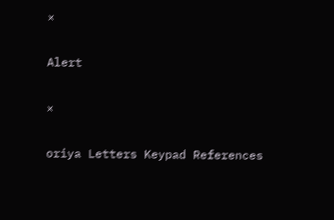×

Alert

×

oriya Letters Keypad References